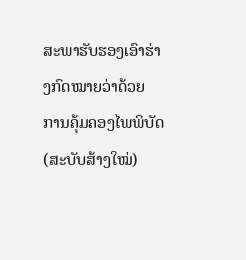ສະພາຮັບຮອງເອົາຮ່າງກົດໝາຍວ່າດ້ວຍ ການຄຸ້ມຄອງໄພພິບັດ (ສະບັບສ້າງໃໝ່)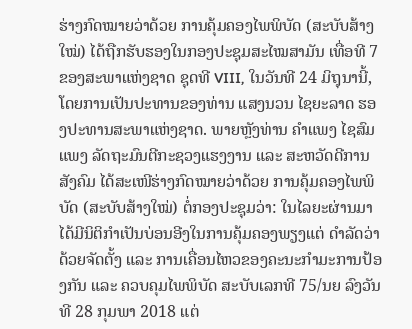ຮ່າງກົດໝາຍວ່າດ້ວຍ ການຄຸ້ມຄອງໄພພິບັດ (ສະບັບສ້າງໃໝ່) ໄດ້ຖືກຮັບຮອງໃນກອງປະຊຸມສະໄໝສາມັນ ເທື່ອທີ 7 ຂອງສະພາແຫ່ງຊາດ ຊຸດທີ VIII, ໃນວັນທີ 24 ມິຖຸນານີ້, ໂດຍການເປັນປະທານຂອງທ່ານ ແສງນວນ ໄຊຍະລາດ ຮອງປະທານສະພາແຫ່ງຊາດ. ພາຍຫຼັງທ່ານ ຄໍາແພງ ໄຊສົມແພງ ລັດຖະມົນຕີກະຊວງແຮງງານ ແລະ ສະຫວັດດີການສັງຄົມ ໄດ້ສະເໜີຮ່າງກົດໝາຍວ່າດ້ວຍ ການຄຸ້ມຄອງໄພພິບັດ (ສະບັບສ້າງໃໝ່) ຕໍ່ກອງປະຊຸມວ່າ: ໃນໄລຍະຜ່ານມາ ໄດ້ມີນິຕິກໍາເປັນບ່ອນອີງໃນການຄຸ້ມຄອງພຽງແຕ່ ດໍາລັດວ່າດ້ວຍຈັດຕັ້ງ ແລະ ການເຄື່ອນໄຫວຂອງຄະນະກໍາມະການປ້ອງກັນ ແລະ ຄວບຄຸມໄພພິບັດ ສະບັບເລກທີ 75/ນຍ ລົງວັນທີ 28 ກຸມພາ 2018 ແຕ່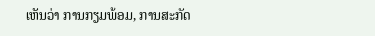ເຫັນວ່າ ການກຽມພ້ອມ, ການສະກັດ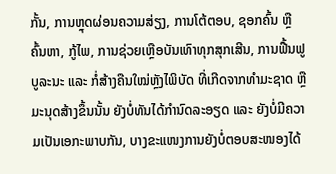ກັ້ນ, ການຫຼຸດຜ່ອນຄວາມສ່ຽງ, ການໂຕ້ຕອບ, ຊອກຄົ້ນ ຫຼືຄົ້ນຫາ, ກູ້ໄພ, ການຊ່ວຍເຫຼືອບັນເທົາທຸກສຸກເສີນ, ການຟື້ນຟູບູລະນະ ແລະ ກໍ່ສ້າງຄືນໃໝ່ຫຼັງໄພິບັດ ທີ່ເກີດຈາກທໍາມະຊາດ ຫຼືມະນຸດສ້າງຂຶ້ນນັ້ນ ຍັງບໍ່ທັນໄດ້ກໍານົດລະອຽດ ແລະ ຍັງບໍ່ມີຄວາມເປັນເອກະພາບກັນ, ບາງຂະແໜງການຍັງບໍ່ຕອບສະໜອງໄດ້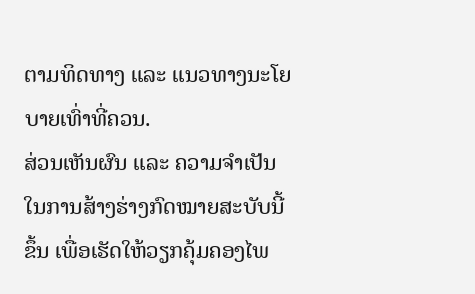ຕາມທິດທາງ ແລະ ແນວທາງນະໂຍບາຍເທົ່າທີ່ຄວນ.
ສ່ວນເຫັນຜົນ ແລະ ຄວາມຈໍາເປັນ ໃນການສ້າງຮ່າງກົດໝາຍສະບັບນີ້ຂຶ້ນ ເພື່ອເຮັດໃຫ້ວຽກຄຸ້ມຄອງໄພ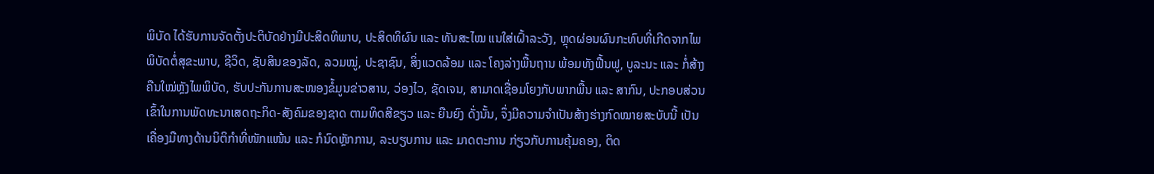ພິບັດ ໄດ້ຮັບການຈັດຕັ້ງປະຕິບັດຢ່າງມີປະສິດທິພາບ, ປະສິດທິຜົນ ແລະ ທັນສະໄໝ ແນໃສ່ເຝົ້າລະວັງ, ຫຼຸດຜ່ອນຜົນກະທົບທີ່ເກີດຈາກໄພພິບັດຕໍ່ສຸຂະພາບ, ຊີວິດ, ຊັບສິນຂອງລັດ, ລວມໝູ່, ປະຊາຊົນ, ສິ່ງແວດລ້ອມ ແລະ ໂຄງລ່າງພື້ນຖານ ພ້ອມທັງຟື້ນຟູ, ບູລະນະ ແລະ ກໍ່ສ້າງຄືນໃໝ່ຫຼັງໄພພິບັດ, ຮັບປະກັນການສະໜອງຂໍ້ມູນຂ່າວສານ, ວ່ອງໄວ, ຊັດເຈນ, ສາມາດເຊື່ອມໂຍງກັບພາກພື້ນ ແລະ ສາກົນ, ປະກອບສ່ວນເຂົ້າໃນການພັດທະນາເສດຖະກິດ-ສັງຄົມຂອງຊາດ ຕາມທິດສີຂຽວ ແລະ ຍືນຍົງ ດັ່ງນັ້ນ, ຈຶ່ງມີຄວາມຈໍາເປັນສ້າງຮ່າງກົດໝາຍສະບັບນີ້ ເປັນເຄື່ອງມືທາງດ້ານນິຕິກໍາທີ່ໜັກແໜ້ນ ແລະ ກໍນົດຫຼັກການ, ລະບຽບການ ແລະ ມາດຕະການ ກ່ຽວກັບການຄຸ້ມຄອງ, ຕິດ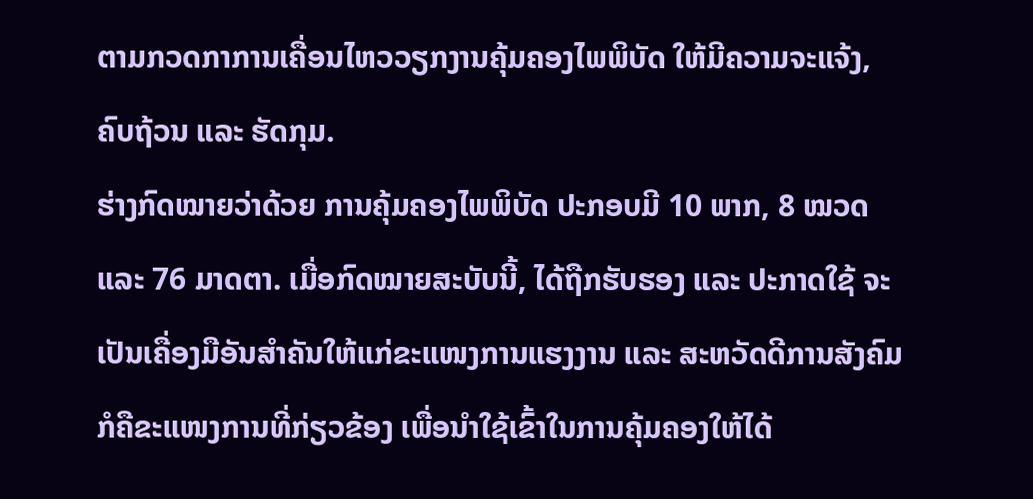ຕາມກວດກາການເຄື່ອນໄຫວວຽກງານຄຸ້ມຄອງໄພພິບັດ ໃຫ້ມີຄວາມຈະແຈ້ງ, ຄົບຖ້ວນ ແລະ ຮັດກຸມ.
ຮ່າງກົດໝາຍວ່າດ້ວຍ ການຄຸ້ມຄອງໄພພິບັດ ປະກອບມີ 10 ພາກ, 8 ໝວດ ແລະ 76 ມາດຕາ. ເມື່ອກົດໝາຍສະບັບນີ້, ໄດ້ຖືກຮັບຮອງ ແລະ ປະກາດໃຊ້ ຈະເປັນເຄື່ອງມືອັນສໍາຄັນໃຫ້ແກ່ຂະແໜງການແຮງງານ ແລະ ສະຫວັດດີການສັງຄົມ ກໍຄືຂະແໜງການທີ່ກ່ຽວຂ້ອງ ເພື່ອນໍາໃຊ້ເຂົ້າໃນການຄຸ້ມຄອງໃຫ້ໄດ້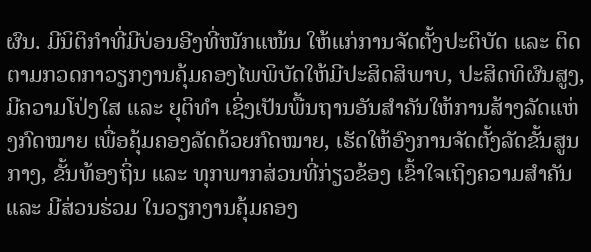ຜົນ. ມີນິຕິກໍາທີ່ມີບ່ອນອີງທີ່ໜັກແໜ້ນ ໃຫ້ແກ່ການຈັດຕັ້ງປະຕິບັດ ແລະ ຕິດຕາມກວດກາວຽກງານຄຸ້ມຄອງໄພພິບັດໃຫ້ມີປະສິດສິພາບ, ປະສິດທິຜົນສູງ, ມີຄວາມໂປ່ງໃສ ແລະ ຍຸຕິທໍາ ເຊິ່ງເປັນພື້ນຖານອັນສໍາຄັນໃຫ້ການສ້າງລັດແຫ່ງກົດໝາຍ ເພື່ອຄຸ້ມຄອງລັດດ້ວຍກົດໝາຍ, ເຮັດໃຫ້ອົງການຈັດຕັ້ງລັດຂັ້ນສູນກາງ, ຂັ້ນທ້ອງຖິ່ນ ແລະ ທຸກພາກສ່ວນທີ່ກ່ຽວຂ້ອງ ເຂົ້າໃຈເຖິງຄວາມສໍາຄັນ ແລະ ມີສ່ວນຮ່ວມ ໃນວຽກງານຄຸ້ມຄອງ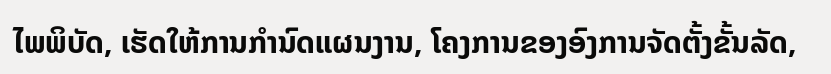ໄພພິບັດ, ເຮັດໃຫ້ການກໍານົດແຜນງານ, ໂຄງການຂອງອົງການຈັດຕັ້ງຂັ້ນລັດ,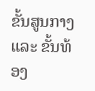ຂັ້ນສູນກາງ ແລະ ຂັ້ນທ້ອງ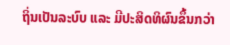ຖິ່ນເປັນລະບົບ ແລະ ມີປະສິດທິຜົນຂຶ້ນກວ່າ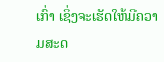ເກົ່າ ເຊິ່ງຈະເຮັດໃຫ້ມີຄວາມສະດ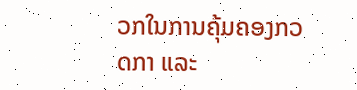ວກໃນການຄຸ້ມຄອງກວດກາ ແລະ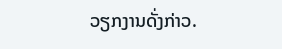ວຽກງານດັ່ງກ່າວ.